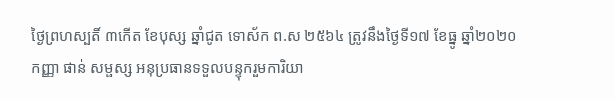ថ្ងៃព្រហស្បតិ៍ ៣កើត ខែបុស្ស ឆ្នាំជូត ទោស័ក ព.ស ២៥៦៤ ត្រូវនឹងថ្ងៃទី១៧ ខែធ្នូ ឆ្នាំ២០២០
កញ្ញា ផាន់ សម្ផស្ស អនុប្រធានទទួលបន្ទុករួមការិយា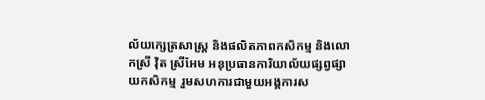ល័យក្សេត្រសាស្រ្ត និងផលិតភាពកសិកម្ម និងលោកស្រី វ៉ិត ស្រីអែម អនុប្រធានការិយាល័យផ្សព្វផ្សាយកសិកម្ម រួមសហការជាមួយអង្គការស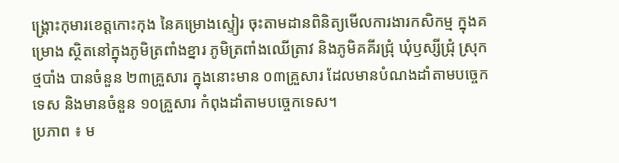ង្គ្រោះកុមារខេត្តកោះកុង នៃគម្រោងស្ទៀរ ចុះតាមដានពិនិត្យមើលការងារកសិកម្ម ក្នុងគម្រោង ស្ថិតនៅក្នុងភូមិត្រពាំងខ្នារ ភូមិត្រពាំងឈើត្រាវ និងភូមិគគីរជ្រុំ ឃុំឫស្សីជ្រុំ ស្រុកថ្មបាំង បានចំនួន ២៣គ្រួសារ ក្នុងនោះមាន ០៣គ្រួសារ ដែលមានបំណងដាំតាមបច្ចេកទេស និងមានចំនួន ១០គ្រួសារ កំពុងដាំតាមបច្ចេកទេស។
ប្រភាព ៖ ម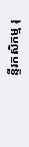ន្ទីរកសិកម្ម រុ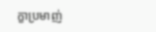ក្ខាប្រមាញ់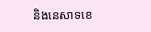និងនេសាទខេ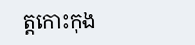ត្តកោះកុង